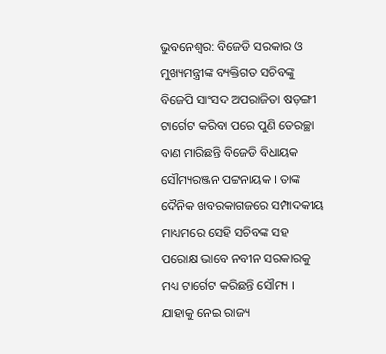ଭୁବନେଶ୍ବର: ବିଜେଡି ସରକାର ଓ ମୁଖ୍ୟମନ୍ତ୍ରୀଙ୍କ ବ୍ୟକ୍ତିଗତ ସଚିବଙ୍କୁ ବିଜେପି ସାଂସଦ ଅପରାଜିତା ଷଡ଼ଙ୍ଗୀ ଟାର୍ଗେଟ କରିବା ପରେ ପୁଣି ତେରଚ୍ଛା ବାଣ ମାରିଛନ୍ତି ବିଜେଡି ବିଧାୟକ ସୌମ୍ୟରଞ୍ଜନ ପଟ୍ଟନାୟକ । ତାଙ୍କ ଦୈନିକ ଖବରକାଗଜରେ ସମ୍ପାଦକୀୟ ମାଧ୍ୟମରେ ସେହି ସଚିବଙ୍କ ସହ ପରୋକ୍ଷ ଭାବେ ନବୀନ ସରକାରକୁ ମଧ୍ୟ ଟାର୍ଗେଟ କରିଛନ୍ତି ସୌମ୍ୟ । ଯାହାକୁ ନେଇ ରାଜ୍ୟ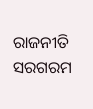ରାଜନୀତି ସରଗରମ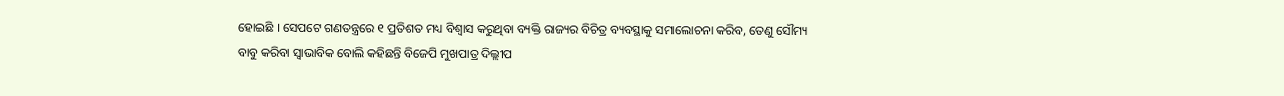ହୋଇଛି । ସେପଟେ ଗଣତନ୍ତ୍ରରେ ୧ ପ୍ରତିଶତ ମଧ୍ୟ ବିଶ୍ବାସ କରୁଥିବା ବ୍ୟକ୍ତି ରାଜ୍ୟର ବିଚିତ୍ର ବ୍ୟବସ୍ଥାକୁ ସମାଲୋଚନା କରିବ, ତେଣୁ ସୌମ୍ୟ ବାବୁ କରିବା ସ୍ବାଭାବିକ ବୋଲି କହିଛନ୍ତି ବିଜେପି ମୁଖପାତ୍ର ଦିଲ୍ଲୀପ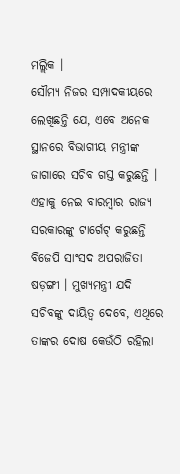ମଲ୍ଲିକ ।
ସୌମ୍ୟ ନିଜର ସମ୍ପାଦକୀୟରେ ଲେଖିଛନ୍ତି ଯେ, ଏବେ ଅନେକ ସ୍ଥାନରେ ବିଭାଗୀୟ ମନ୍ତ୍ରୀଙ୍କ ଜାଗାରେ ସଚିବ ଗସ୍ତ କରୁଛନ୍ତି । ଏହାକୁ ନେଇ ବାରମ୍ବାର ରାଜ୍ୟ ସରକାରଙ୍କୁ ଟାର୍ଗେଟ୍ କରୁଛନ୍ତି ବିଜେପି ସାଂସଦ ଅପରାଜିତା ଷଡ଼ଙ୍ଗୀ । ମୁଖ୍ୟମନ୍ତ୍ରୀ ଯଦି ସଚିବଙ୍କୁ ଦାୟିତ୍ବ ଦେବେ, ଏଥିରେ ତାଙ୍କର ଦୋଷ କେଉଁଠି ରହିଲା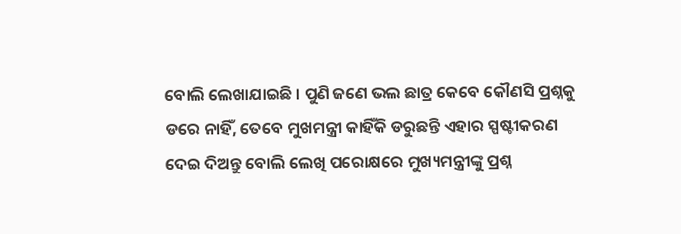ବୋଲି ଲେଖାଯାଇଛି । ପୁଣି ଜଣେ ଭଲ ଛାତ୍ର କେବେ କୌଣସି ପ୍ରଶ୍ନକୁ ଡରେ ନାହିଁ, ତେବେ ମୁଖମନ୍ତ୍ରୀ କାହିଁକି ଡରୁଛନ୍ତି ଏହାର ସ୍ପଷ୍ଟୀକରଣ ଦେଇ ଦିଅନ୍ତୁ ବୋଲି ଲେଖି ପରୋକ୍ଷରେ ମୁଖ୍ୟମନ୍ତ୍ରୀଙ୍କୁ ପ୍ରଶ୍ନ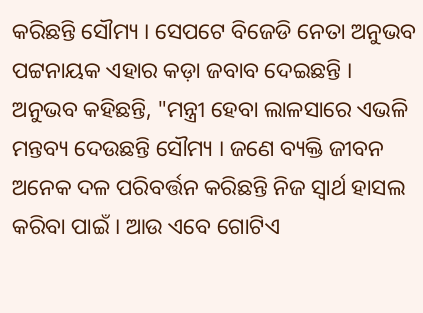କରିଛନ୍ତି ସୌମ୍ୟ । ସେପଟେ ବିଜେଡି ନେତା ଅନୁଭବ ପଟ୍ଟନାୟକ ଏହାର କଡ଼ା ଜବାବ ଦେଇଛନ୍ତି । ଅନୁଭବ କହିଛନ୍ତି, "ମନ୍ତ୍ରୀ ହେବା ଲାଳସାରେ ଏଭଳି ମନ୍ତବ୍ୟ ଦେଉଛନ୍ତି ସୌମ୍ୟ । ଜଣେ ବ୍ୟକ୍ତି ଜୀବନ ଅନେକ ଦଳ ପରିବର୍ତ୍ତନ କରିଛନ୍ତି ନିଜ ସ୍ବାର୍ଥ ହାସଲ କରିବା ପାଇଁ । ଆଉ ଏବେ ଗୋଟିଏ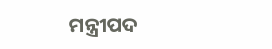ମନ୍ତ୍ରୀପଦ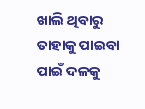ଖାଲି ଥିବାରୁ ତାହାକୁ ପାଇବା ପାଇଁ ଦଳକୁ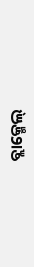ବ୍ଲାକ୍ମେଲ୍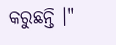କରୁଛନ୍ତି ।"